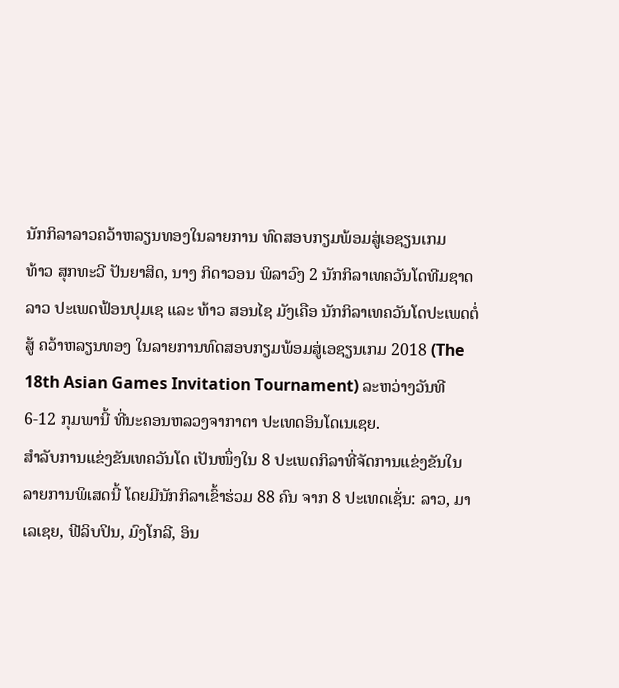ນັກກິລາລາວຄວ້າຫລຽນທອງໃນລາຍການ ທົດສອບກຽມພ້ອມສູ່ເອຊຽນເກມ
ທ້າວ ສຸກທະວີ ປັນຍາສິດ, ນາງ ກິດາວອນ ພິລາວົງ 2 ນັກກິລາເທຄວັນໂດທີມຊາດລາວ ປະເພດຟ້ອນປຸມເຊ ແລະ ທ້າວ ສອນໄຊ ມັງເຄືອ ນັກກິລາເທຄວັນໂດປະເພດຕໍ່ສູ້ ຄວ້າຫລຽນທອງ ໃນລາຍການທົດສອບກຽມພ້ອມສູ່ເອຊຽນເກມ 2018 (The 18th Asian Games Invitation Tournament) ລະຫວ່າງວັນທີ 6-12 ກຸມພານີ້ ທີ່ນະຄອນຫລວງຈາກາຕາ ປະເທດອິນໂດເນເຊຍ.
ສຳລັບການແຂ່ງຂັນເທຄວັນໂດ ເປັນໜຶ່ງໃນ 8 ປະເພດກິລາທີ່ຈັດການແຂ່ງຂັນໃນລາຍການພິເສດນີ້ ໂດຍມີນັກກິລາເຂົ້າຮ່ວມ 88 ຄົນ ຈາກ 8 ປະເທດເຊັ່ນ: ລາວ, ມາເລເຊຍ, ຟີລິບປິນ, ມົງໂກລີ, ອິນ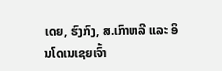ເດຍ, ຮົງກົງ, ສ.ເກົາຫລີ ແລະ ອິນໂດເນເຊຍເຈົ້າ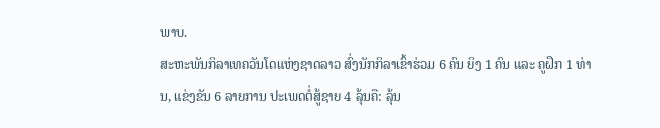ພາບ.
ສະຫະພັນກິລາເທຄວັນໂດແຫ່ງຊາດລາວ ສົ່ງນັກກິລາເຂົ້າຮ່ວມ 6 ຄົນ ຍິງ 1 ຄົນ ແລະ ຄູຝຶກ 1 ທ່ານ, ແຂ່ງຂັນ 6 ລາຍການ ປະເພດຕໍ່ສູ້ຊາຍ 4 ລຸ້ນຄື: ລຸ້ນ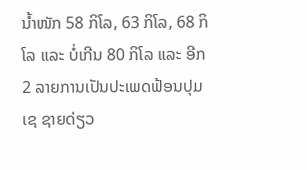ນ້ຳໜັກ 58 ກິໂລ, 63 ກິໂລ, 68 ກິໂລ ແລະ ບໍ່ເກີນ 80 ກິໂລ ແລະ ອີກ 2 ລາຍການເປັນປະເພດຟ້ອນປຸມເຊ ຊາຍດ່ຽວ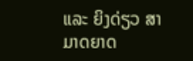ແລະ ຍິງດ່ຽວ ສາມາດຍາດ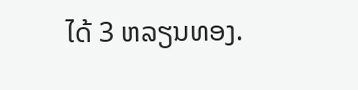ໄດ້ 3 ຫລຽນທອງ.